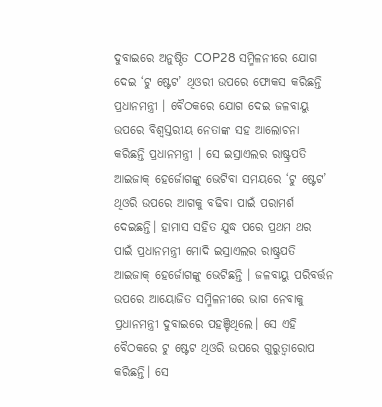ଦୁବାଇରେ ଅନୁଷ୍ଠିତ COP28 ସମ୍ମିଳନୀରେ ଯୋଗ ଦେଇ ‘ଟୁ ଷ୍ଟେଟ’ ଥିଓରୀ ଉପରେ ଫୋକସ କରିଛନ୍ତି ପ୍ରଧାନମନ୍ତ୍ରୀ । ବୈଠକରେ ଯୋଗ ଦେଇ ଜଳବାୟୁ ଉପରେ ବିଶ୍ୱସ୍ତରୀୟ ନେତାଙ୍କ ସହ ଆଲୋଚନା କରିଛନ୍ତି ପ୍ରଧାନମନ୍ତ୍ରୀ । ସେ ଇସ୍ରାଏଲର ରାଷ୍ଟ୍ରପତି ଆଇଜାକ୍ ହେର୍ଜୋଗଙ୍କୁ ଭେଟିବା ସମୟରେ ‘ଟୁ ଷ୍ଟେଟ’ ଥିଓରି ଉପରେ ଆଗକୁ ବଢିବା ପାଇଁ ପରାମର୍ଶ ଦେଇଛନ୍ତି। ହାମାସ ସହିତ ଯୁଦ୍ଧ ପରେ ପ୍ରଥମ ଥର ପାଇଁ ପ୍ରଧାନମନ୍ତ୍ରୀ ମୋଦି ଇସ୍ରାଏଲର ରାଷ୍ଟ୍ରପତି ଆଇଜାକ୍ ହେର୍ଜୋଗଙ୍କୁ ଭେଟିଛନ୍ତି । ଜଳବାୟୁ ପରିବର୍ତ୍ତନ ଉପରେ ଆୟୋଜିତ ସମ୍ମିଳନୀରେ ଭାଗ ନେବାକୁ ପ୍ରଧାନମନ୍ତ୍ରୀ ଦୁବାଇରେ ପହଞ୍ଚିଥିଲେ। ସେ ଏହି ବୈଠକରେ ଟୁ ଷ୍ଟେଟ ଥିଓରି ଉପରେ ଗୁରୁତ୍ୱାରୋପ କରିଛନ୍ତି। ସେ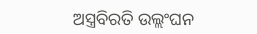ଅସ୍ତ୍ରବିରତି ଉଲ୍ଲଂଘନ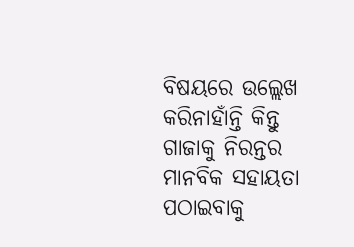ବିଷୟରେ ଉଲ୍ଲେଖ କରିନାହାଁନ୍ତି କିନ୍ତୁ ଗାଜାକୁ ନିରନ୍ତର ମାନବିକ ସହାୟତା ପଠାଇବାକୁ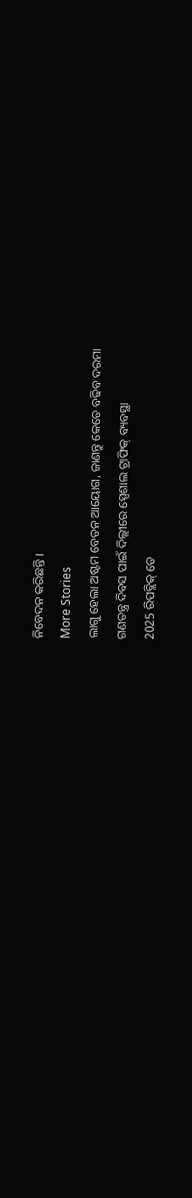ନିବେଦନ କରିଛନ୍ତି ।
More Stories
ଲାଗୁ ହେଲା ଅଷ୍ଟମ ବେତନ ଆୟୋଗ, ଜାଣନ୍ତୁ କେତେ ବଢିବ ଦରମା
ଗଣତନ୍ତ୍ର ଦିବସ ପାଇଁ ଦିଲ୍ଲୀରେ ସ୍ପେଶାଲ ଟ୍ରାଫିକ୍ ବ୍ୟବସ୍ଥା
2025 ରିପବ୍ଲିକ୍ ଡେ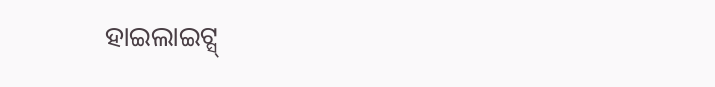ହାଇଲାଇଟ୍ସ୍